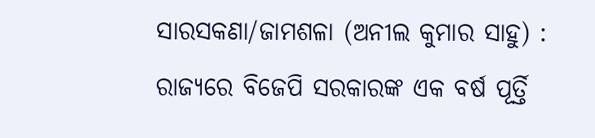ସାରସକଣା/ଜାମଶଳା (ଅନୀଲ କୁମାର ସାହୁ) : ରାଜ୍ଯରେ ବିଜେପି ସରକାରଙ୍କ ଏକ ବର୍ଷ ପୂର୍ତ୍ତି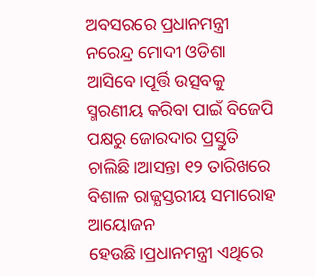ଅବସରରେ ପ୍ରଧାନମନ୍ତ୍ରୀ ନରେନ୍ଦ୍ର ମୋଦୀ ଓଡିଶା ଆସିବେ।ପୂର୍ତ୍ତି ଉତ୍ସବକୁ ସ୍ମରଣୀୟ କରିବା ପାଇଁ ବିଜେପି ପକ୍ଷରୁ ଜୋରଦାର ପ୍ରସ୍ତୁତି ଚାଲିଛି।ଆସନ୍ତା ୧୨ ତାରିଖରେ ବିଶାଳ ରାଜ୍ଯସ୍ତରୀୟ ସମାରୋହ ଆୟୋଜନ ହେଉଛି।ପ୍ରଧାନମନ୍ତ୍ରୀ ଏଥିରେ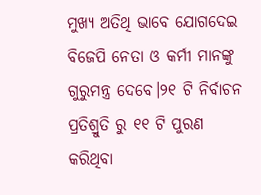ମୁଖ୍ୟ ଅତିଥି ଭାବେ ଯୋଗଦେଇ ବିଜେପି ନେତା ଓ କର୍ମୀ ମାନଙ୍କୁ ଗୁରୁମନ୍ତ୍ର ଦେବେ।୨୧ ଟି ନିର୍ବାଚନ ପ୍ରତିଶ୍ରୁତି ରୁ ୧୧ ଟି ପୁରଣ କରିଥିବା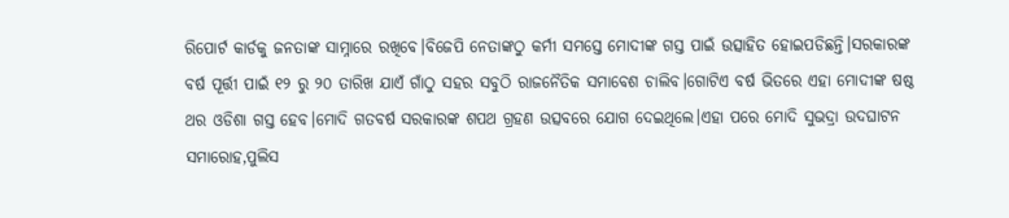ରିପୋର୍ଟ କାର୍ଡକୁ ଜନତାଙ୍କ ସାମ୍ନାରେ ରଖିବେ।ବିଜେପି ନେତାଙ୍କଠୁ କର୍ମୀ ସମସ୍ତେ ମୋଦୀଙ୍କ ଗସ୍ତ ପାଇଁ ଉତ୍ସାହିତ ହୋଇପଡିଛନ୍ତି।ସରକାରଙ୍କ ବର୍ଷ ପୂର୍ତ୍ତୀ ପାଇଁ ୧୨ ରୁ ୨୦ ତାରିଖ ଯାଏଁ ଗାଁଠୁ ସହର ସବୁଠି ରାଜନୈତିକ ସମାବେଶ ଚାଲିବ।ଗୋଟିଏ ବର୍ଷ ଭିତରେ ଏହା ମୋଦୀଙ୍କ ଷଷ୍ଠ ଥର ଓଡିଶା ଗସ୍ତ ହେବ।ମୋଦି ଗତବର୍ଷ ସରକାରଙ୍କ ଶପଥ ଗ୍ରହଣ ଉତ୍ସବରେ ଯୋଗ ଦେଇଥିଲେ।ଏହା ପରେ ମୋଦି ସୁଭଦ୍ରା ଉଦଘାଟନ ସମାରୋହ,ପୁଲିସ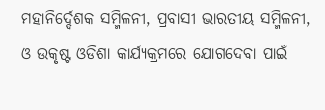ମହାନିର୍ଦ୍ଦେଶକ ସମ୍ମିଳନୀ, ପ୍ରବାସୀ ଭାରତୀୟ ସମ୍ମିଳନୀ, ଓ ଉକୃଷ୍ଟ ଓଡିଶା କାର୍ଯ୍ୟକ୍ରମରେ ଯୋଗଦେବା ପାଇଁ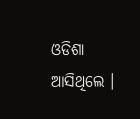ଓଡିଶା ଆସିଥିଲେ ।